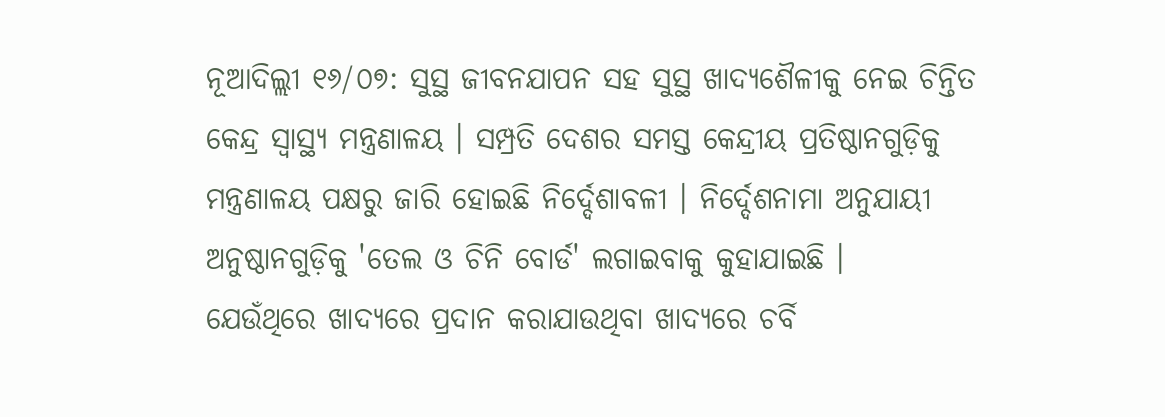ନୂଆଦିଲ୍ଲୀ ୧୬/୦୭: ସୁସ୍ଥ ଜୀବନଯାପନ ସହ ସୁସ୍ଥ ଖାଦ୍ୟଶୈଳୀକୁ ନେଇ ଚିନ୍ତିତ କେନ୍ଦ୍ର ସ୍ୱାସ୍ଥ୍ୟ ମନ୍ତ୍ରଣାଳୟ । ସମ୍ପ୍ରତି ଦେଶର ସମସ୍ତ କେନ୍ଦ୍ରୀୟ ପ୍ରତିଷ୍ଠାନଗୁଡ଼ିକୁ ମନ୍ତ୍ରଣାଳୟ ପକ୍ଷରୁ ଜାରି ହୋଇଛି ନିର୍ଦ୍ଦେଶାବଳୀ । ନିର୍ଦ୍ଦେଶନାମା ଅନୁଯାୟୀ ଅନୁଷ୍ଠାନଗୁଡ଼ିକୁ 'ତେଲ ଓ ଚିନି ବୋର୍ଡ' ଲଗାଇବାକୁ କୁହାଯାଇଛି ।
ଯେଉଁଥିରେ ଖାଦ୍ୟରେ ପ୍ରଦାନ କରାଯାଉଥିବା ଖାଦ୍ୟରେ ଚର୍ବି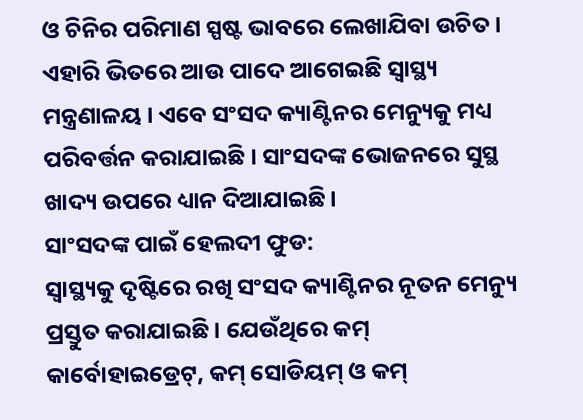ଓ ଚିନିର ପରିମାଣ ସ୍ପଷ୍ଟ ଭାବରେ ଲେଖାଯିବା ଉଚିତ । ଏହାରି ଭିତରେ ଆଉ ପାଦେ ଆଗେଇଛି ସ୍ୱାସ୍ଥ୍ୟ ମନ୍ତ୍ରଣାଳୟ । ଏବେ ସଂସଦ କ୍ୟାଣ୍ଟିନର ମେନ୍ୟୁକୁ ମଧ୍ୟ ପରିବର୍ତ୍ତନ କରାଯାଇଛି । ସାଂସଦଙ୍କ ଭୋଜନରେ ସୁସ୍ଥ ଖାଦ୍ୟ ଉପରେ ଧ୍ୟାନ ଦିଆଯାଇଛି।
ସାଂସଦଙ୍କ ପାଇଁ ହେଲଦୀ ଫୁଡ:
ସ୍ୱାସ୍ଥ୍ୟକୁ ଦୃଷ୍ଟିରେ ରଖି ସଂସଦ କ୍ୟାଣ୍ଟିନର ନୂତନ ମେନ୍ୟୁ ପ୍ରସ୍ତୁତ କରାଯାଇଛି । ଯେଉଁଥିରେ କମ୍ କାର୍ବୋହାଇଡ୍ରେଟ୍, କମ୍ ସୋଡିୟମ୍ ଓ କମ୍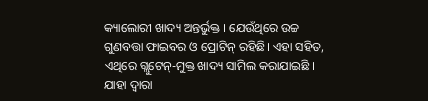କ୍ୟାଲୋରୀ ଖାଦ୍ୟ ଅନ୍ତର୍ଭୁକ୍ତ । ଯେଉଁଥିରେ ଉଚ୍ଚ ଗୁଣବତ୍ତା ଫାଇବର ଓ ପ୍ରୋଟିନ୍ ରହିଛି। ଏହା ସହିତ, ଏଥିରେ ଗ୍ଲୁଟେନ୍-ମୁକ୍ତ ଖାଦ୍ୟ ସାମିଲ କରାଯାଇଛି । ଯାହା ଦ୍ଵାରା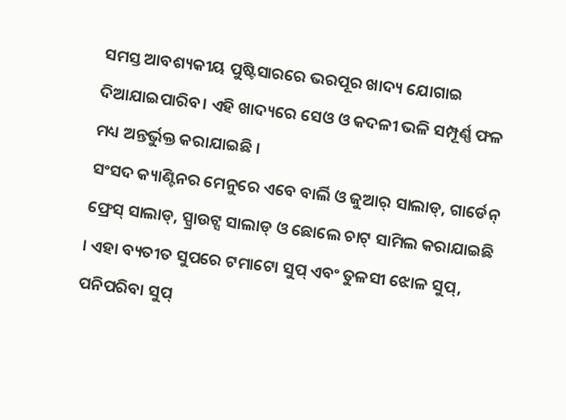ସମସ୍ତ ଆବଶ୍ୟକୀୟ ପୁଷ୍ଟିସାରରେ ଭରପୂର ଖାଦ୍ୟ ଯୋଗାଇ ଦିଆଯାଇପାରିବ। ଏହି ଖାଦ୍ୟରେ ସେଓ ଓ କଦଳୀ ଭଳି ସମ୍ପୂର୍ଣ୍ଣ ଫଳ ମଧ୍ୟ ଅନ୍ତର୍ଭୁକ୍ତ କରାଯାଇଛି ।
ସଂସଦ କ୍ୟାଣ୍ଟିନର ମେନୁରେ ଏବେ ବାର୍ଲି ଓ ଜୁଆର୍ ସାଲାଡ୍, ଗାର୍ଡେନ୍ ଫ୍ରେସ୍ ସାଲାଡ୍, ସ୍ପ୍ରାଉଟ୍ସ ସାଲାଡ୍ ଓ ଛୋଲେ ଚାଟ୍ ସାମିଲ କରାଯାଇଛି । ଏହା ବ୍ୟତୀତ ସୁପରେ ଟମାଟୋ ସୁପ୍ ଏବଂ ତୁଳସୀ ଝୋଳ ସୁପ୍, ପନିପରିବା ସୁପ୍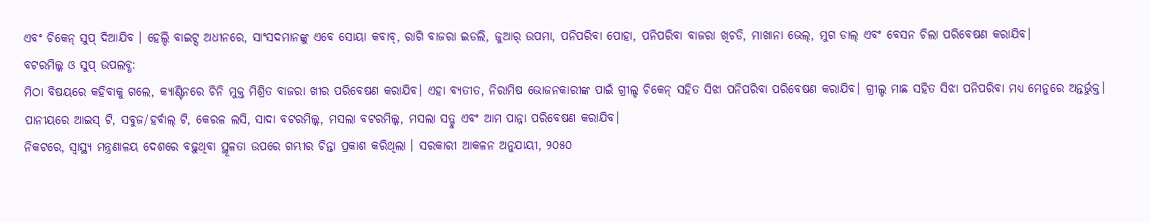ଏବଂ ଚିକେନ୍ ସୁପ୍ ଦିଆଯିବ । ହେଲ୍ଦି ବାଇଟ୍ସ ଅଧୀନରେ, ସାଂସଦମାନଙ୍କୁ ଏବେ ସୋୟା କବାବ୍, ରାଗି ବାଜରା ଇଡଲି, ଜୁଆର୍ ଉପମା, ପନିପରିବା ପୋହା, ପନିପରିବା ବାଜରା ଖିଚଡି, ମାଖାନା ଭେଲ୍, ମୁଗ ଡାଲ୍ ଏବଂ ବେସନ ଚିଲା ପରିବେଷଣ କରାଯିବ।
ବଟରମିଲ୍କ ଓ ସୁପ୍ ଉପଲବ୍ଧ:
ମିଠା ବିଷୟରେ କହିବାକୁ ଗଲେ, କ୍ୟାଣ୍ଟିନରେ ଚିନି ମୁକ୍ତ ମିଶ୍ରିତ ବାଜରା ଖୀର ପରିବେଷଣ କରାଯିବ। ଏହା ବ୍ୟତୀତ, ନିରାମିଷ ଭୋଜନକାରୀଙ୍କ ପାଇଁ ଗ୍ରୀଲ୍ଡ ଚିକେନ୍ ସହିତ ସିଝା ପନିପରିବା ପରିବେଷଣ କରାଯିବ। ଗ୍ରୀଲ୍ଡ ମାଛ ସହିତ ସିଝା ପନିପରିବା ମଧ୍ୟ ମେନୁରେ ଅନ୍ତର୍ଭୁକ୍ତ। ପାନୀୟରେ ଆଇସ୍ ଟି, ସବୁଜ/ହର୍ବାଲ୍ ଟି, କେରଳ ଲସି, ସାଦା ବଟରମିଲ୍କ, ମସଲା ବଟରମିଲ୍କ, ମସଲା ସତ୍ଟୁ ଏବଂ ଆମ ପାନ୍ନା ପରିବେଷଣ କରାଯିବ।
ନିକଟରେ, ସ୍ୱାସ୍ଥ୍ୟ ମନ୍ତ୍ରଣାଳୟ ଦେଶରେ ବଢ଼ୁଥିବା ସ୍ଥୂଳତା ଉପରେ ଗମ୍ଭୀର ଚିନ୍ତା ପ୍ରକାଶ କରିଥିଲା । ସରକାରୀ ଆକଳନ ଅନୁଯାୟୀ, ୨୦୫୦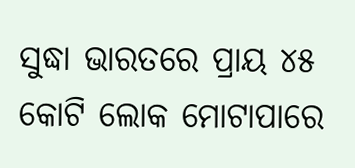ସୁଦ୍ଧା ଭାରତରେ ପ୍ରାୟ ୪୫ କୋଟି ଲୋକ ମୋଟାପାରେ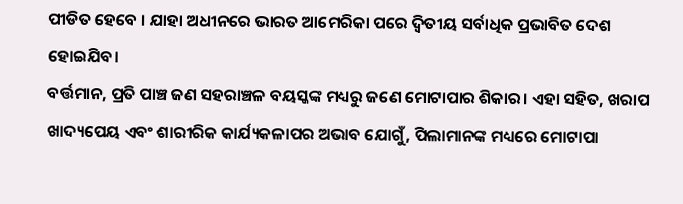ପୀଡିତ ହେବେ । ଯାହା ଅଧୀନରେ ଭାରତ ଆମେରିକା ପରେ ଦ୍ୱିତୀୟ ସର୍ବାଧିକ ପ୍ରଭାବିତ ଦେଶ ହୋଇଯିବ।
ବର୍ତ୍ତମାନ, ପ୍ରତି ପାଞ୍ଚ ଜଣ ସହରାଞ୍ଚଳ ବୟସ୍କଙ୍କ ମଧ୍ୟରୁ ଜଣେ ମୋଟାପାର ଶିକାର। ଏହା ସହିତ, ଖରାପ ଖାଦ୍ୟପେୟ ଏବଂ ଶାରୀରିକ କାର୍ଯ୍ୟକଳାପର ଅଭାବ ଯୋଗୁଁ, ପିଲାମାନଙ୍କ ମଧ୍ୟରେ ମୋଟାପା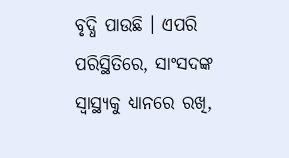ବୃଦ୍ଧି ପାଉଛି । ଏପରି ପରିସ୍ଥିତିରେ, ସାଂସଦଙ୍କ ସ୍ୱାସ୍ଥ୍ୟକୁ ଧ୍ୟାନରେ ରଖି,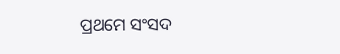ପ୍ରଥମେ ସଂସଦ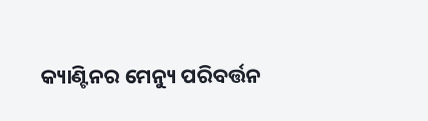କ୍ୟାଣ୍ଟିନର ମେନ୍ୟୁ ପରିବର୍ତ୍ତନ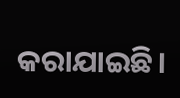କରାଯାଇଛି।